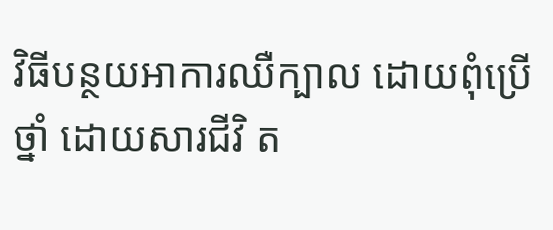វិធីបន្ថយអាការឈឺក្បាល ដោយពុំប្រើថ្នាំ ដោយសារជីវិ ត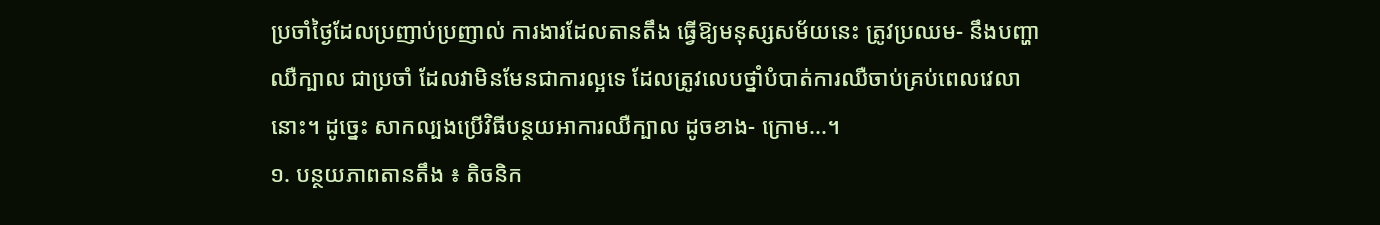ប្រចាំថ្ងៃដែលប្រញាប់ប្រញាល់ ការងារដែលតានតឹង ធ្វើឱ្យមនុស្សសម័យនេះ ត្រូវប្រឈម- នឹងបញ្ហាឈឺក្បាល ជាប្រចាំ ដែលវាមិនមែនជាការល្អទេ ដែលត្រូវលេបថ្នាំបំបាត់ការឈឺចាប់គ្រប់ពេលវេលានោះ។ ដូច្នេះ សាកល្បងប្រើវិធីបន្ថយអាការឈឺក្បាល ដូចខាង- ក្រោម...។
១. បន្ថយភាពតានតឹង ៖ តិចនិក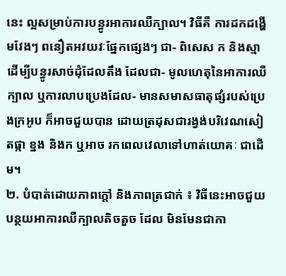នេះ ល្អសម្រាប់ការបន្ធូរអាការឈឺក្បាល។ វិធីគឺ ការដកដង្ហើមវែងៗ ពនឿតអវយវៈផ្នែកផ្សេងៗ ជា- ពិសេស ក និងស្មា ដើម្បីបន្ធូរសាច់ដុំដែលតឹង ដែលជា- មូលហេតុនៃអាការឈឺក្បាល ឬការលាបប្រេងដែល- មានសមាសធាតុផ្សំរបស់ប្រេងក្រអូប ក៏អាចជួយបាន ដោយត្រដុសជារង្វង់បរិវេណសៀតផ្កា ខ្នង និងក ឬអាច រកពេលវេលាទៅហាត់យោគៈ ជាដើម។
២. បំបាត់ដោយភាពក្តៅ និងភាពត្រជាក់ ៖ វិធីនេះអាចជួយបន្ថយអាការឈឺក្បាលតិចតួច ដែល មិនមែនជាកា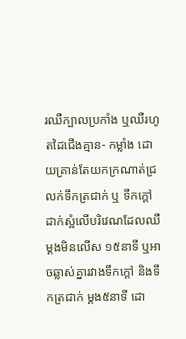រឈឺក្បាលប្រកាំង ឬឈឺរហូតដៃជើងគ្មាន- កម្លាំង ដោយគ្រាន់តែយកក្រណាត់ជ្រលក់ទឹកត្រជាក់ ឬ ទឹកក្តៅ ដាក់ស្អំលើបរិវេណដែលឈឺ ម្តងមិនលើស ១៥នាទី ឬអាចឆ្លាស់គ្នារវាងទឹកក្តៅ និងទឹកត្រជាក់ ម្តង៥នាទី ដោ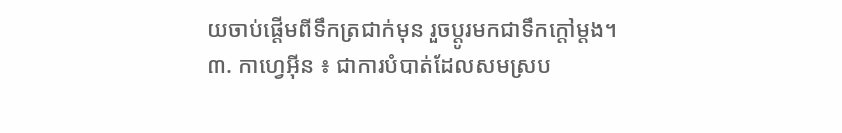យចាប់ផ្តើមពីទឹកត្រជាក់មុន រួចប្តូរមកជាទឹកក្តៅម្តង។
៣. កាហ្វេអ៊ីន ៖ ជាការបំបាត់ដែលសមស្រប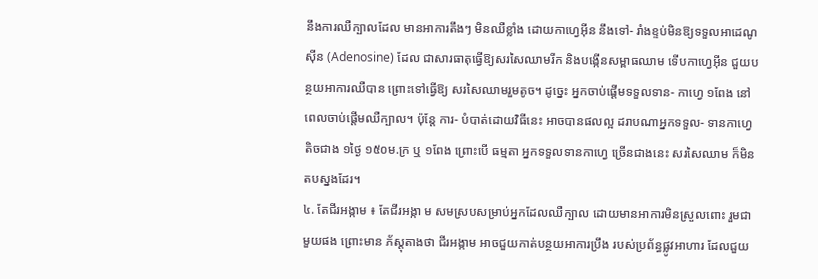នឹងការឈឺក្បាលដែល មានអាការតឹងៗ មិនឈឺខ្លាំង ដោយកាហ្វេអ៊ីន នឹងទៅ- រាំងខ្ទប់មិនឱ្យទទួលអាដេណូស៊ីន (Adenosine) ដែល ជាសារធាតុធ្វើឱ្យសរសៃឈាមរីក និងបង្កើនសម្ពាធឈាម ទើបកាហ្វេអ៊ីន ជួយបន្ថយអាការឈឺបាន ព្រោះទៅធ្វើឱ្យ សរសៃឈាមរួមតូច។ ដូច្នេះ អ្នកចាប់ផ្តើមទទួលទាន- កាហ្វេ ១ពែង នៅពេលចាប់ផ្តើមឈឺក្បាល។ ប៉ុន្តែ ការ- បំបាត់ដោយវិធីនេះ អាចបានផលល្អ ដរាបណាអ្នកទទួល- ទានកាហ្វេ តិចជាង ១ថ្ងៃ ១៥០ម.ក្រ ឬ ១ពែង ព្រោះបើ ធម្មតា អ្នកទទួលទានកាហ្វេ ច្រើនជាងនេះ សរសៃឈាម ក៏មិនតបស្នងដែរ។
៤. តែជីរអង្កាម ៖ តែជីរអង្កា ម សមស្របសម្រាប់អ្នកដែលឈឺក្បាល ដោយមានអាការមិនស្រួលពោះ រួមជាមួយផង ព្រោះមាន ភ័ស្តុតាងថា ជីរអង្កាម អាចជួយកាត់បន្ថយអាការប្រឹង របស់ប្រព័ន្ធផ្លូវអាហារ ដែលជួយ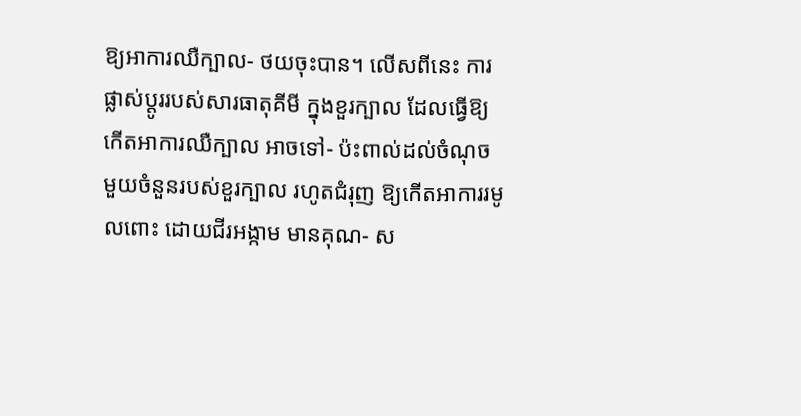ឱ្យអាការឈឺក្បាល- ថយចុះបាន។ លើសពីនេះ ការផ្លាស់ប្តូររបស់សារធាតុគីមី ក្នុងខួរក្បាល ដែលធ្វើឱ្យកើតអាការឈឺក្បាល អាចទៅ- ប៉ះពាល់ដល់ចំណុចមួយចំនួនរបស់ខួរក្បាល រហូតជំរុញ ឱ្យកើតអាការរមូលពោះ ដោយជីរអង្កាម មានគុណ- ស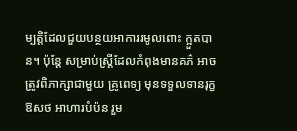ម្បត្តិដែលជួយបន្ថយអាការរមូលពោះ ក្អួតបាន។ ប៉ុន្តែ សម្រាប់ស្ត្រីដែលកំពុងមានគភ៌ អាចត្រូវពិភាក្សាជាមួយ គ្រូពេទ្យ មុនទទួលទានរុក្ខឱសថ អាហារបំប៉ន រួម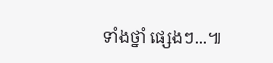ទាំងថ្នាំ ផ្សេងៗ...៕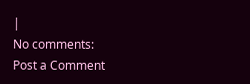|
No comments:
Post a Comment